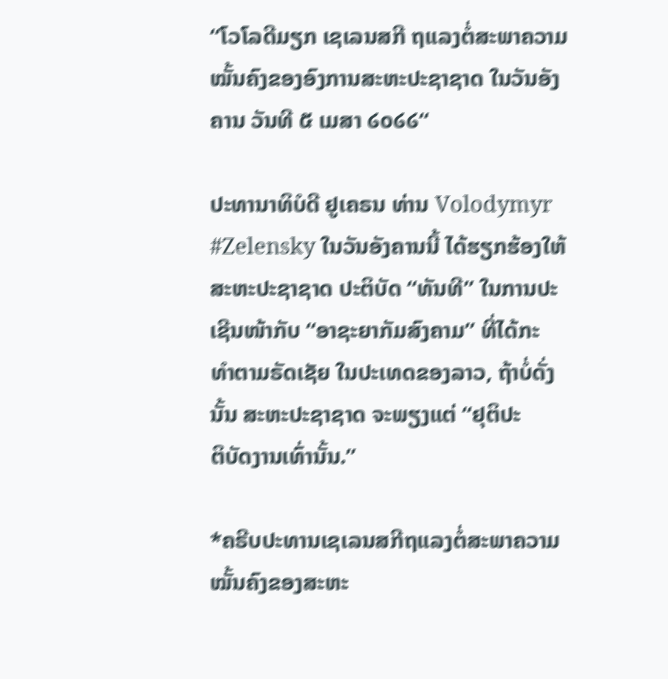“ໂວໂລດີມຽກ ເຊເລນສກີ ຖແລງຕໍ່ສະພາຄວາມໝັ້ນຄົງຂອງອົງການສະຫະປະຊາຊາດ ໃນວັນອັງຄານ ວັນທີ ໕ ເມສາ ໒໐໒໒“

ປະທານາທິບໍດີ ຢູເຄຣນ ທ່ານ Volodymyr #Zelensky ໃນວັນອັງຄານນີ້ ໄດ້ຮຽກຮ້ອງໃຫ້ ສະຫະປະຊາຊາດ ປະຕິບັດ “ທັນທີ” ໃນການປະເຊີນໜ້າກັບ “ອາຊະຍາກັມສົງຄາມ” ທີ່ໄດ້ກະ
ທຳຕາມຣັດເຊັຍ ໃນປະເທດຂອງລາວ, ຖ້າບໍ່ດັ່ງນັ້ນ ສະຫະປະຊາຊາດ ຈະພຽງແຕ່ “ຢຸຕິປະ
ຕິບັດງານເທົ່ານັ້ນ.”

*ຄຣີບປະທານເຊເລນສກີຖແລງຕໍ່ສະພາຄວາມໝັ້ນຄົງຂອງສະຫະ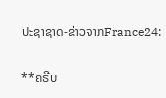ປະຊາຊາດ-ຂ່າວຈາກFrance24:

**ຄຣີບ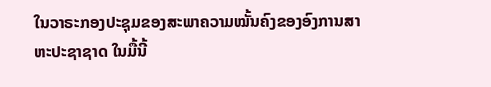ໃນວາຣະກອງປະຊຸມຂອງສະພາຄວາມໝັ້ນຄົງຂອງອົງການສາຫະປະຊາຊາດ ໃນມື້ນີ້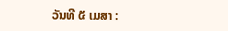ວັນທີ ໕ ເມສາ :